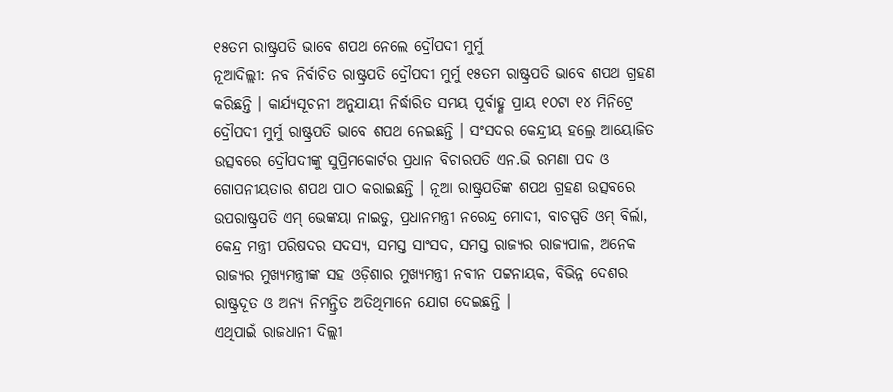୧୫ତମ ରାଷ୍ଟ୍ରପତି ଭାବେ ଶପଥ ନେଲେ ଦ୍ରୌପଦୀ ମୁର୍ମୁ
ନୂଆଦିଲ୍ଲୀ: ନବ ନିର୍ବାଚିତ ରାଷ୍ଟ୍ରପତି ଦ୍ରୌପଦୀ ମୁର୍ମୁ ୧୫ତମ ରାଷ୍ଟ୍ରପତି ଭାବେ ଶପଥ ଗ୍ରହଣ କରିଛନ୍ତି । କାର୍ଯ୍ୟସୂଚନୀ ଅନୁଯାୟୀ ନିର୍ଦ୍ଧାରିତ ସମୟ ପୂର୍ବାହ୍ଣ ପ୍ରାୟ ୧୦ଟା ୧୪ ମିନିଟ୍ରେ ଦ୍ରୌପଦୀ ମୁର୍ମୁ ରାଷ୍ଟ୍ରପତି ଭାବେ ଶପଥ ନେଇଛନ୍ତି । ସଂସଦର କେନ୍ଦ୍ରୀୟ ହଲ୍ରେ ଆୟୋଜିତ ଉତ୍ସବରେ ଦ୍ରୌପଦୀଙ୍କୁ ସୁପ୍ରିମକୋର୍ଟର ପ୍ରଧାନ ବିଚାରପତି ଏନ.ଭି ରମଣା ପଦ ଓ ଗୋପନୀୟତାର ଶପଥ ପାଠ କରାଇଛନ୍ତି । ନୂଆ ରାଷ୍ଟ୍ରପତିଙ୍କ ଶପଥ ଗ୍ରହଣ ଉତ୍ସବରେ ଉପରାଷ୍ଟ୍ରପତି ଏମ୍ ଭେଙ୍କୟା ନାଇଡୁ, ପ୍ରଧାନମନ୍ତ୍ରୀ ନରେନ୍ଦ୍ର ମୋଦୀ, ବାଚସ୍ପତି ଓମ୍ ବିର୍ଲା, କେନ୍ଦ୍ର ମନ୍ତ୍ରୀ ପରିଷଦର ସଦସ୍ୟ, ସମସ୍ତ ସାଂସଦ, ସମସ୍ତ ରାଜ୍ୟର ରାଜ୍ୟପାଳ, ଅନେକ ରାଜ୍ୟର ମୁଖ୍ୟମନ୍ତ୍ରୀଙ୍କ ସହ ଓଡ଼ିଶାର ମୁଖ୍ୟମନ୍ତ୍ରୀ ନବୀନ ପଟ୍ଟନାୟକ, ବିଭିନ୍ନ ଦେଶର ରାଷ୍ଟ୍ରଦୂତ ଓ ଅନ୍ୟ ନିମନ୍ତ୍ରିତ ଅତିଥିମାନେ ଯୋଗ ଦେଇଛନ୍ତି ।
ଏଥିପାଇଁ ରାଜଧାନୀ ଦିଲ୍ଲୀ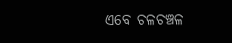ଏବେ ଚଳଚଞ୍ଚଳ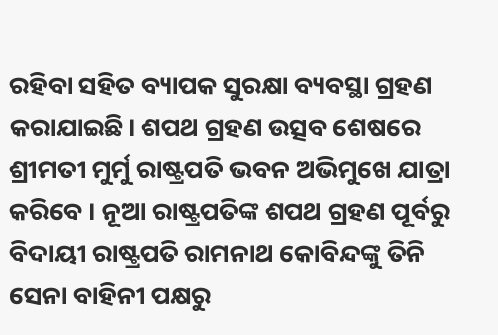ରହିବା ସହିତ ବ୍ୟାପକ ସୁରକ୍ଷା ବ୍ୟବସ୍ଥା ଗ୍ରହଣ କରାଯାଇଛି। ଶପଥ ଗ୍ରହଣ ଉତ୍ସବ ଶେଷରେ ଶ୍ରୀମତୀ ମୁର୍ମୁ ରାଷ୍ଟ୍ରପତି ଭବନ ଅଭିମୁଖେ ଯାତ୍ରା କରିବେ । ନୂଆ ରାଷ୍ଟ୍ରପତିଙ୍କ ଶପଥ ଗ୍ରହଣ ପୂର୍ବରୁ ବିଦାୟୀ ରାଷ୍ଟ୍ରପତି ରାମନାଥ କୋବିନ୍ଦଙ୍କୁ ତିନି ସେନା ବାହିନୀ ପକ୍ଷରୁ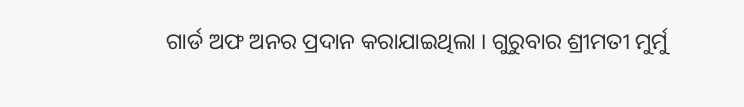ଗାର୍ଡ ଅଫ ଅନର ପ୍ରଦାନ କରାଯାଇଥିଲା । ଗୁରୁବାର ଶ୍ରୀମତୀ ମୁର୍ମୁ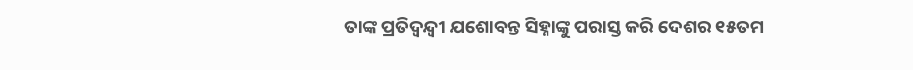ତାଙ୍କ ପ୍ରତିଦ୍ବନ୍ଦ୍ବୀ ଯଶୋବନ୍ତ ସିହ୍ନାଙ୍କୁ ପରାସ୍ତ କରି ଦେଶର ୧୫ତମ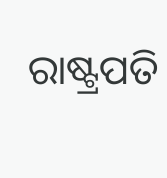ରାଷ୍ଟ୍ରପତି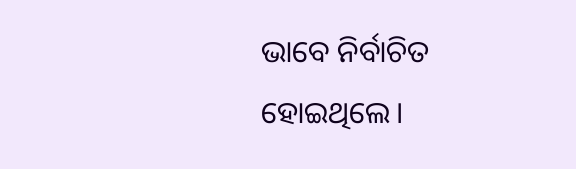ଭାବେ ନିର୍ବାଚିତ ହୋଇଥିଲେ।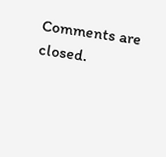Comments are closed.